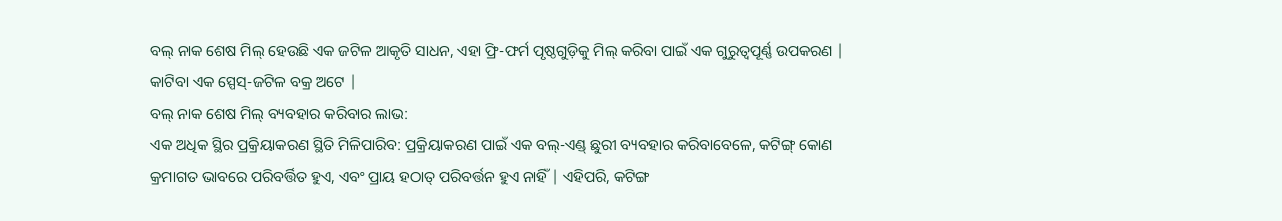ବଲ୍ ନାକ ଶେଷ ମିଲ୍ ହେଉଛି ଏକ ଜଟିଳ ଆକୃତି ସାଧନ, ଏହା ଫ୍ରି-ଫର୍ମ ପୃଷ୍ଠଗୁଡ଼ିକୁ ମିଲ୍ କରିବା ପାଇଁ ଏକ ଗୁରୁତ୍ୱପୂର୍ଣ୍ଣ ଉପକରଣ | କାଟିବା ଏକ ସ୍ପେସ୍-ଜଟିଳ ବକ୍ର ଅଟେ |
ବଲ୍ ନାକ ଶେଷ ମିଲ୍ ବ୍ୟବହାର କରିବାର ଲାଭ:
ଏକ ଅଧିକ ସ୍ଥିର ପ୍ରକ୍ରିୟାକରଣ ସ୍ଥିତି ମିଳିପାରିବ: ପ୍ରକ୍ରିୟାକରଣ ପାଇଁ ଏକ ବଲ୍-ଏଣ୍ଡ୍ ଛୁରୀ ବ୍ୟବହାର କରିବାବେଳେ, କଟିଙ୍ଗ୍ କୋଣ କ୍ରମାଗତ ଭାବରେ ପରିବର୍ତ୍ତିତ ହୁଏ, ଏବଂ ପ୍ରାୟ ହଠାତ୍ ପରିବର୍ତ୍ତନ ହୁଏ ନାହିଁ | ଏହିପରି, କଟିଙ୍ଗ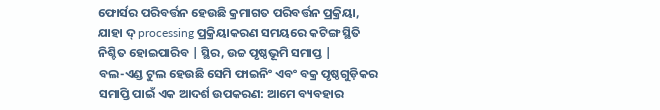ଫୋର୍ସର ପରିବର୍ତ୍ତନ ହେଉଛି କ୍ରମାଗତ ପରିବର୍ତ୍ତନ ପ୍ରକ୍ରିୟା, ଯାହା ଦ୍ processing ପ୍ରକ୍ରିୟାକରଣ ସମୟରେ କଟିଙ୍ଗ ସ୍ଥିତି ନିଶ୍ଚିତ ହୋଇପାରିବ | ସ୍ଥିର, ଉଚ୍ଚ ପୃଷ୍ଠଭୂମି ସମାପ୍ତ |
ବଲ-ଏଣ୍ଡ ଟୁଲ ହେଉଛି ସେମି ଫାଇନିଂ ଏବଂ ବକ୍ର ପୃଷ୍ଠଗୁଡ଼ିକର ସମାପ୍ତି ପାଇଁ ଏକ ଆଦର୍ଶ ଉପକରଣ: ଆମେ ବ୍ୟବହାର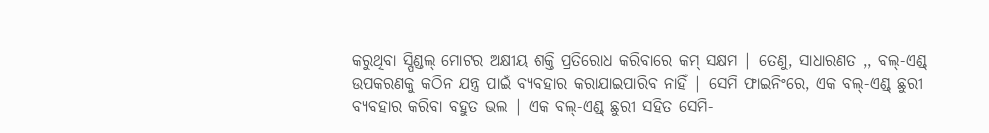କରୁଥିବା ସ୍ପିଣ୍ଡଲ୍ ମୋଟର ଅକ୍ଷୀୟ ଶକ୍ତି ପ୍ରତିରୋଧ କରିବାରେ କମ୍ ସକ୍ଷମ | ତେଣୁ, ସାଧାରଣତ ,, ବଲ୍-ଏଣ୍ଡ୍ ଉପକରଣକୁ କଠିନ ଯନ୍ତ୍ର ପାଇଁ ବ୍ୟବହାର କରାଯାଇପାରିବ ନାହିଁ | ସେମି ଫାଇନିଂରେ, ଏକ ବଲ୍-ଏଣ୍ଡ୍ ଛୁରୀ ବ୍ୟବହାର କରିବା ବହୁତ ଭଲ | ଏକ ବଲ୍-ଏଣ୍ଡ୍ ଛୁରୀ ସହିତ ସେମି-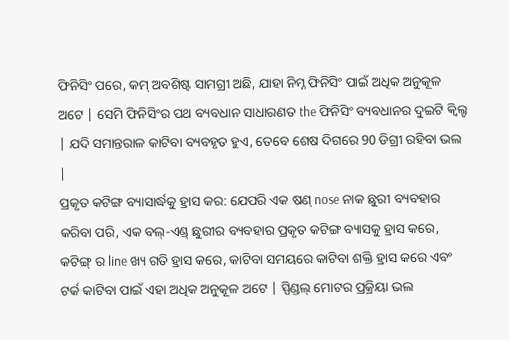ଫିନିସିଂ ପରେ, କମ୍ ଅବଶିଷ୍ଟ ସାମଗ୍ରୀ ଅଛି, ଯାହା ନିମ୍ନ ଫିନିସିଂ ପାଇଁ ଅଧିକ ଅନୁକୂଳ ଅଟେ | ସେମି ଫିନିସିଂର ପଥ ବ୍ୟବଧାନ ସାଧାରଣତ the ଫିନିସିଂ ବ୍ୟବଧାନର ଦୁଇଟି କ୍ୱିଲ୍ଟ | ଯଦି ସମାନ୍ତରାଳ କାଟିବା ବ୍ୟବହୃତ ହୁଏ, ତେବେ ଶେଷ ଦିଗରେ 90 ଡିଗ୍ରୀ ରହିବା ଭଲ |
ପ୍ରକୃତ କଟିଙ୍ଗ ବ୍ୟାସାର୍ଦ୍ଧକୁ ହ୍ରାସ କର: ଯେପରି ଏକ ଷଣ୍ nose ନାକ ଛୁରୀ ବ୍ୟବହାର କରିବା ପରି, ଏକ ବଲ୍-ଏଣ୍ଡ୍ ଛୁରୀର ବ୍ୟବହାର ପ୍ରକୃତ କଟିଙ୍ଗ ବ୍ୟାସକୁ ହ୍ରାସ କରେ, କଟିଙ୍ଗ୍ ର line ଖ୍ୟ ଗତି ହ୍ରାସ କରେ, କାଟିବା ସମୟରେ କାଟିବା ଶକ୍ତି ହ୍ରାସ କରେ ଏବଂ ଟର୍କ କାଟିବା ପାଇଁ ଏହା ଅଧିକ ଅନୁକୂଳ ଅଟେ | ସ୍ପିଣ୍ଡଲ୍ ମୋଟର ପ୍ରକ୍ରିୟା ଭଲ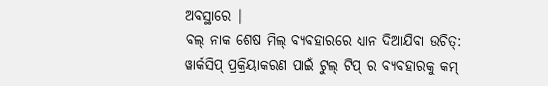ଅବସ୍ଥାରେ |
ବଲ୍ ନାକ ଶେଷ ମିଲ୍ ବ୍ୟବହାରରେ ଧ୍ୟାନ ଦିଆଯିବା ଉଚିତ୍:
ୱାର୍କସିପ୍ ପ୍ରକ୍ରିୟାକରଣ ପାଇଁ ଟୁଲ୍ ଟିପ୍ ର ବ୍ୟବହାରକୁ କମ୍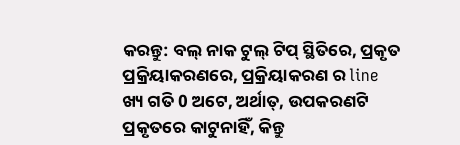କରନ୍ତୁ: ବଲ୍ ନାକ ଟୁଲ୍ ଟିପ୍ ସ୍ଥିତିରେ, ପ୍ରକୃତ ପ୍ରକ୍ରିୟାକରଣରେ, ପ୍ରକ୍ରିୟାକରଣ ର line ଖ୍ୟ ଗତି 0 ଅଟେ, ଅର୍ଥାତ୍, ଉପକରଣଟି ପ୍ରକୃତରେ କାଟୁନାହିଁ, କିନ୍ତୁ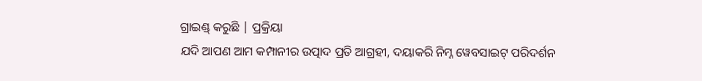ଗ୍ରାଇଣ୍ଡ୍ କରୁଛି | ପ୍ରକ୍ରିୟା
ଯଦି ଆପଣ ଆମ କମ୍ପାନୀର ଉତ୍ପାଦ ପ୍ରତି ଆଗ୍ରହୀ, ଦୟାକରି ନିମ୍ନ ୱେବସାଇଟ୍ ପରିଦର୍ଶନ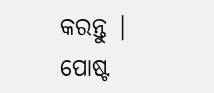କରନ୍ତୁ |
ପୋଷ୍ଟ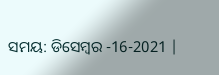ସମୟ: ଡିସେମ୍ବର -16-2021 |